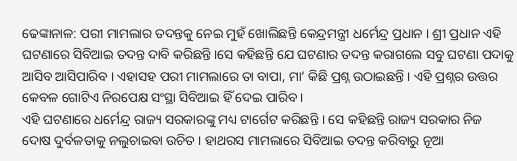ଢେଙ୍କାନାଳ: ପରୀ ମାମଲାର ତଦନ୍ତକୁ ନେଇ ମୁହଁ ଖୋଲିଛନ୍ତି କେନ୍ଦ୍ରମନ୍ତ୍ରୀ ଧର୍ମେନ୍ଦ୍ର ପ୍ରଧାନ । ଶ୍ରୀ ପ୍ରଧାନ ଏହି ଘଟଣାରେ ସିବିଆଇ ତଦନ୍ତ ଦାବି କରିଛନ୍ତି ।ସେ କହିଛନ୍ତି ଯେ ଘଟଣାର ତଦନ୍ତ କରାଗଲେ ସବୁ ଘଟଣା ପଦାକୁ ଆସିବ ଆସିପାରିବ । ଏହାସହ ପରୀ ମାମଲାରେ ତା ବାପା, ମା’ କିଛି ପ୍ରଶ୍ନ ଉଠାଇଛନ୍ତି । ଏହି ପ୍ରଶ୍ନର ଉତ୍ତର କେବଳ ଗୋଟିଏ ନିରପେକ୍ଷ ସଂସ୍ଥା ସିବିଆଇ ହିଁ ଦେଇ ପାରିବ ।
ଏହି ଘଟଣାରେ ଧର୍ମେନ୍ଦ୍ର ରାଜ୍ୟ ସରକାରଙ୍କୁ ମଧ୍ୟ ଟାର୍ଗେଟ କରିଛନ୍ତି । ସେ କହିଛନ୍ତି ରାଜ୍ୟ ସରକାର ନିଜ ଦୋଷ ଦୁର୍ବଳତାକୁ ନଲୁଚାଇବା ଉଚିତ । ହାଥରସ ମାମଲାରେ ସିବିଆଇ ତଦନ୍ତ କରିବାରୁ ନୂଆ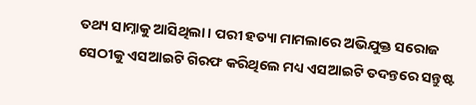ତଥ୍ୟ ସାମ୍ନାକୁ ଆସିଥିଲା । ପରୀ ହତ୍ୟା ମାମଲାରେ ଅଭିଯୁକ୍ତ ସରୋଜ ସେଠୀକୁ ଏସଆଇଟି ଗିରଫ କରିଥିଲେ ମଧ୍ୟ ଏସଆଇଟି ତଦନ୍ତରେ ସନ୍ତୁଷ୍ଟ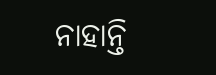ନାହାନ୍ତି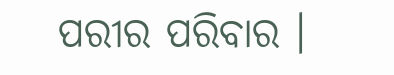ପରୀର ପରିବାର ।